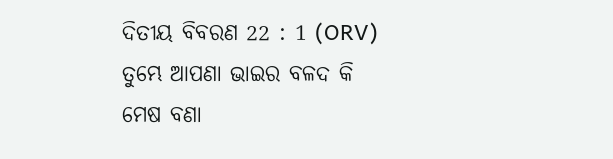ଦିତୀୟ ବିବରଣ 22 : 1 (ORV)
ତୁମ୍ଭେ ଆପଣା ଭାଇର ବଳଦ କି ମେଷ ବଣା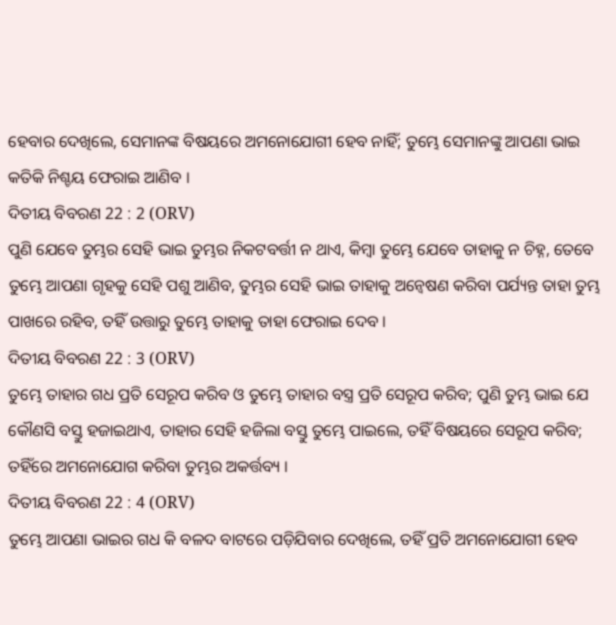ହେବାର ଦେଖିଲେ, ସେମାନଙ୍କ ବିଷୟରେ ଅମନୋଯୋଗୀ ହେବ ନାହିଁ; ତୁମ୍ଭେ ସେମାନଙ୍କୁ ଆପଣା ଭାଇ କତିକି ନିଶ୍ଚୟ ଫେରାଇ ଆଣିବ ।
ଦିତୀୟ ବିବରଣ 22 : 2 (ORV)
ପୁଣି ଯେବେ ତୁମ୍ଭର ସେହି ଭାଇ ତୁମ୍ଭର ନିକଟବର୍ତ୍ତୀ ନ ଥାଏ, କିମ୍ଵା ତୁମ୍ଭେ ଯେବେ ତାହାକୁ ନ ଚିହ୍ନ, ତେବେ ତୁମ୍ଭେ ଆପଣା ଗୃହକୁ ସେହି ପଶୁ ଆଣିବ, ତୁମ୍ଭର ସେହି ଭାଇ ତାହାକୁ ଅନ୍ଵେଷଣ କରିବା ପର୍ଯ୍ୟନ୍ତ ତାହା ତୁମ୍ଭ ପାଖରେ ରହିବ, ତହିଁ ଉତ୍ତାରୁ ତୁମ୍ଭେ ତାହାକୁ ତାହା ଫେରାଇ ଦେବ ।
ଦିତୀୟ ବିବରଣ 22 : 3 (ORV)
ତୁମ୍ଭେ ତାହାର ଗଧ ପ୍ରତି ସେରୂପ କରିବ ଓ ତୁମ୍ଭେ ତାହାର ବସ୍ତ୍ର ପ୍ରତି ସେରୂପ କରିବ; ପୁଣି ତୁମ୍ଭ ଭାଇ ଯେ କୌଣସି ବସ୍ତୁ ହଜାଇଥାଏ, ତାହାର ସେହି ହଜିଲା ବସ୍ତୁ ତୁମ୍ଭେ ପାଇଲେ, ତହିଁ ବିଷୟରେ ସେରୂପ କରିବ; ତହିଁରେ ଅମନୋଯୋଗ କରିବା ତୁମ୍ଭର ଅକର୍ତ୍ତବ୍ୟ ।
ଦିତୀୟ ବିବରଣ 22 : 4 (ORV)
ତୁମ୍ଭେ ଆପଣା ଭାଇର ଗଧ କି ବଳଦ ବାଟରେ ପଡ଼ିଯିବାର ଦେଖିଲେ, ତହିଁ ପ୍ରତି ଅମନୋଯୋଗୀ ହେବ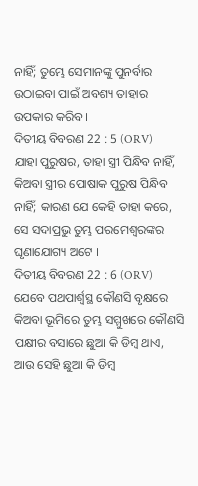ନାହିଁ; ତୁମ୍ଭେ ସେମାନଙ୍କୁ ପୁନର୍ବାର ଉଠାଇବା ପାଇଁ ଅବଶ୍ୟ ତାହାର ଉପକାର କରିବ ।
ଦିତୀୟ ବିବରଣ 22 : 5 (ORV)
ଯାହା ପୁରୁଷର, ତାହା ସ୍ତ୍ରୀ ପିନ୍ଧିବ ନାହିଁ, କିଅବା ସ୍ତ୍ରୀର ପୋଷାକ ପୁରୁଷ ପିନ୍ଧିବ ନାହିଁ; କାରଣ ଯେ କେହି ତାହା କରେ, ସେ ସଦାପ୍ରଭୁ ତୁମ୍ଭ ପରମେଶ୍ଵରଙ୍କର ଘୃଣାଯୋଗ୍ୟ ଅଟେ ।
ଦିତୀୟ ବିବରଣ 22 : 6 (ORV)
ଯେବେ ପଥପାର୍ଶ୍ଵସ୍ଥ କୌଣସି ବୃକ୍ଷରେ କିଅବା ଭୂମିରେ ତୁମ୍ଭ ସମ୍ମୁଖରେ କୌଣସି ପକ୍ଷୀର ବସାରେ ଛୁଆ କି ଡିମ୍ଵ ଥାଏ, ଆଉ ସେହି ଛୁଆ କି ଡିମ୍ଵ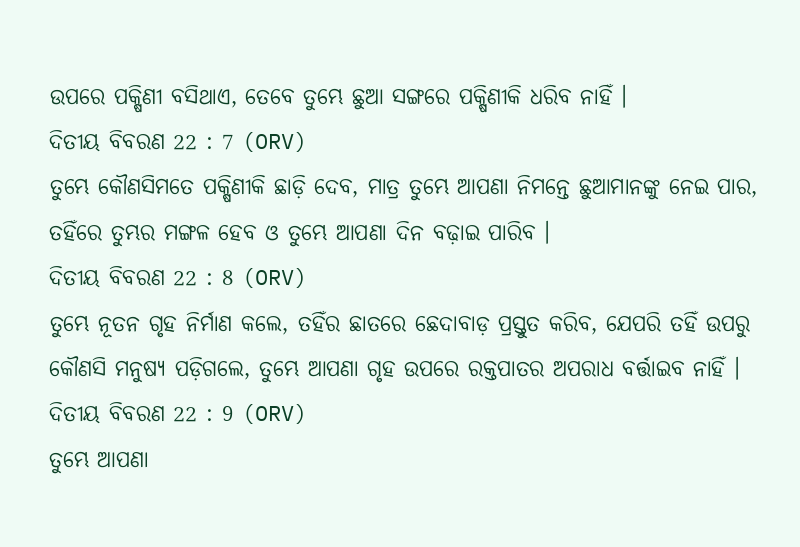ଉପରେ ପକ୍ଷିଣୀ ବସିଥାଏ, ତେବେ ତୁମ୍ଭେ ଛୁଆ ସଙ୍ଗରେ ପକ୍ଷିଣୀକି ଧରିବ ନାହିଁ ।
ଦିତୀୟ ବିବରଣ 22 : 7 (ORV)
ତୁମ୍ଭେ କୌଣସିମତେ ପକ୍ଷିଣୀକି ଛାଡ଼ି ଦେବ, ମାତ୍ର ତୁମ୍ଭେ ଆପଣା ନିମନ୍ତେ ଛୁଆମାନଙ୍କୁ ନେଇ ପାର, ତହିଁରେ ତୁମ୍ଭର ମଙ୍ଗଳ ହେବ ଓ ତୁମ୍ଭେ ଆପଣା ଦିନ ବଢ଼ାଇ ପାରିବ ।
ଦିତୀୟ ବିବରଣ 22 : 8 (ORV)
ତୁମ୍ଭେ ନୂତନ ଗୃହ ନିର୍ମାଣ କଲେ, ତହିଁର ଛାତରେ ଛେଦାବାଡ଼ ପ୍ରସ୍ତୁତ କରିବ, ଯେପରି ତହିଁ ଉପରୁ କୌଣସି ମନୁଷ୍ୟ ପଡ଼ିଗଲେ, ତୁମ୍ଭେ ଆପଣା ଗୃହ ଉପରେ ରକ୍ତପାତର ଅପରାଧ ବର୍ତ୍ତାଇବ ନାହିଁ ।
ଦିତୀୟ ବିବରଣ 22 : 9 (ORV)
ତୁମ୍ଭେ ଆପଣା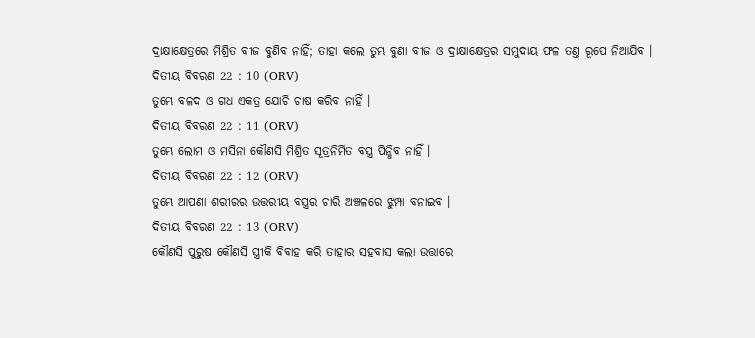ଦ୍ରାକ୍ଷାକ୍ଷେତ୍ରରେ ମିଶ୍ରିତ ବୀଜ ବୁଣିବ ନାହିଁ; ତାହା କଲେ ତୁମ୍ଭ ବୁଣା ବୀଜ ଓ ଦ୍ରାକ୍ଷାକ୍ଷେତ୍ରର ସମୁଦାୟ ଫଳ ତଣ୍ତ ରୂପେ ନିଆଯିବ ।
ଦିତୀୟ ବିବରଣ 22 : 10 (ORV)
ତୁମ୍ଭେ ବଳଦ ଓ ଗଧ ଏକତ୍ର ଯୋଚି ଚାଷ କରିବ ନାହିଁ ।
ଦିତୀୟ ବିବରଣ 22 : 11 (ORV)
ତୁମ୍ଭେ ଲୋମ ଓ ମସିନା କୌଣସି ମିଶ୍ରିତ ସୂତ୍ରନିର୍ମିତ ବସ୍ତ୍ର ପିନ୍ଧିବ ନାହିଁ ।
ଦିତୀୟ ବିବରଣ 22 : 12 (ORV)
ତୁମ୍ଭେ ଆପଣା ଶରୀରର ଉତ୍ତରୀୟ ବସ୍ତ୍ରର ଚାରି ଅଞ୍ଚଳରେ ଝୁମ୍ପା ବନାଇବ ।
ଦିତୀୟ ବିବରଣ 22 : 13 (ORV)
କୌଣସି ପୁରୁଷ କୌଣସି ସ୍ତ୍ରୀକି ବିବାହ କରି ତାହାର ସହବାସ କଲା ଉତ୍ତାରେ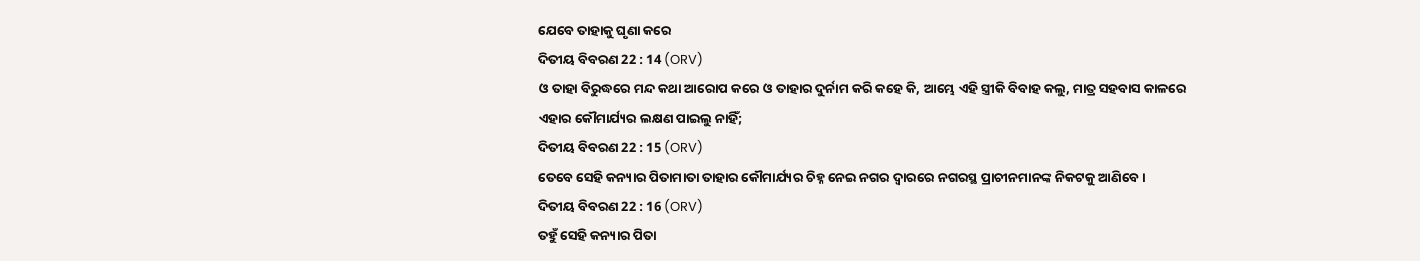ଯେବେ ତାହାକୁ ଘୃଣା କରେ
ଦିତୀୟ ବିବରଣ 22 : 14 (ORV)
ଓ ତାହା ବିରୁଦ୍ଧରେ ମନ୍ଦ କଥା ଆରୋପ କରେ ଓ ତାହାର ଦୁର୍ନାମ କରି କହେ କି, ଆମ୍ଭେ ଏହି ସ୍ତ୍ରୀକି ବିବାହ କଲୁ, ମାତ୍ର ସହବାସ କାଳରେ ଏହାର କୌମାର୍ଯ୍ୟର ଲକ୍ଷଣ ପାଇଲୁ ନାହିଁ;
ଦିତୀୟ ବିବରଣ 22 : 15 (ORV)
ତେବେ ସେହି କନ୍ୟାର ପିତାମାତା ତାହାର କୌମାର୍ଯ୍ୟର ଚିହ୍ନ ନେଇ ନଗର ଦ୍ଵାରରେ ନଗରସ୍ଥ ପ୍ରାଚୀନମାନଙ୍କ ନିକଟକୁ ଆଣିବେ ।
ଦିତୀୟ ବିବରଣ 22 : 16 (ORV)
ତହୁଁ ସେହି କନ୍ୟାର ପିତା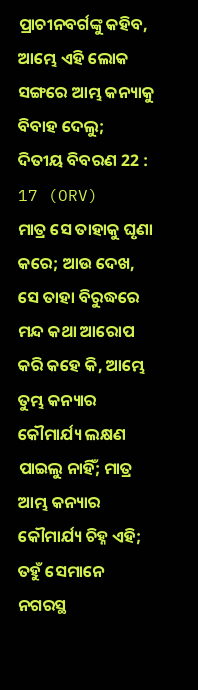ପ୍ରାଚୀନବର୍ଗଙ୍କୁ କହିବ, ଆମ୍ଭେ ଏହି ଲୋକ ସଙ୍ଗରେ ଆମ୍ଭ କନ୍ୟାକୁ ବିବାହ ଦେଲୁ;
ଦିତୀୟ ବିବରଣ 22 : 17 (ORV)
ମାତ୍ର ସେ ତାହାକୁ ଘୃଣା କରେ; ଆଉ ଦେଖ, ସେ ତାହା ବିରୁଦ୍ଧରେ ମନ୍ଦ କଥା ଆରୋପ କରି କହେ କି, ଆମ୍ଭେ ତୁମ୍ଭ କନ୍ୟାର କୌମାର୍ଯ୍ୟ ଲକ୍ଷଣ ପାଇଲୁ ନାହିଁ; ମାତ୍ର ଆମ୍ଭ କନ୍ୟାର କୌମାର୍ଯ୍ୟ ଚିହ୍ନ ଏହି; ତହୁଁ ସେମାନେ ନଗରସ୍ଥ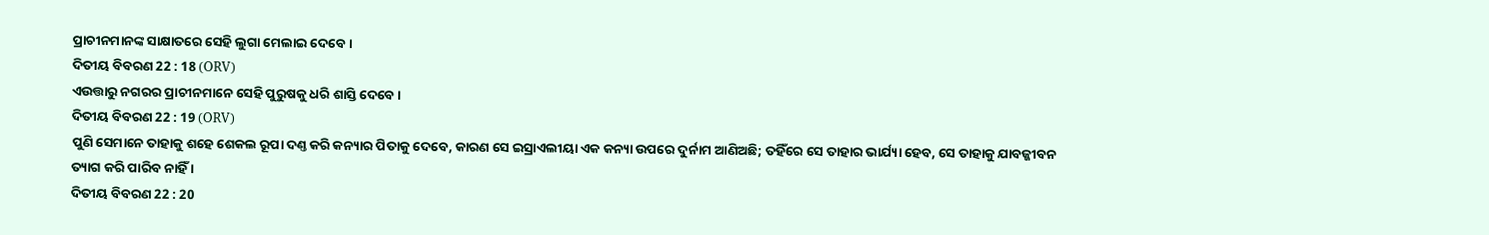ପ୍ରାଚୀନମାନଙ୍କ ସାକ୍ଷାତରେ ସେହି ଲୁଗା ମେଲାଇ ଦେବେ ।
ଦିତୀୟ ବିବରଣ 22 : 18 (ORV)
ଏଉତ୍ତାରୁ ନଗରର ପ୍ରାଚୀନମାନେ ସେହି ପୁରୁଷକୁ ଧରି ଶାସ୍ତି ଦେବେ ।
ଦିତୀୟ ବିବରଣ 22 : 19 (ORV)
ପୁଣି ସେମାନେ ତାହାକୁ ଶହେ ଶେକଲ ରୂପା ଦଣ୍ତ କରି କନ୍ୟାର ପିତାକୁ ଦେବେ, କାରଣ ସେ ଇସ୍ରାଏଲୀୟା ଏକ କନ୍ୟା ଉପରେ ଦୁର୍ନାମ ଆଣିଅଛି; ତହିଁରେ ସେ ତାହାର ଭାର୍ଯ୍ୟା ହେବ, ସେ ତାହାକୁ ଯାବଜ୍ଜୀବନ ତ୍ୟାଗ କରି ପାରିବ ନାହିଁ ।
ଦିତୀୟ ବିବରଣ 22 : 20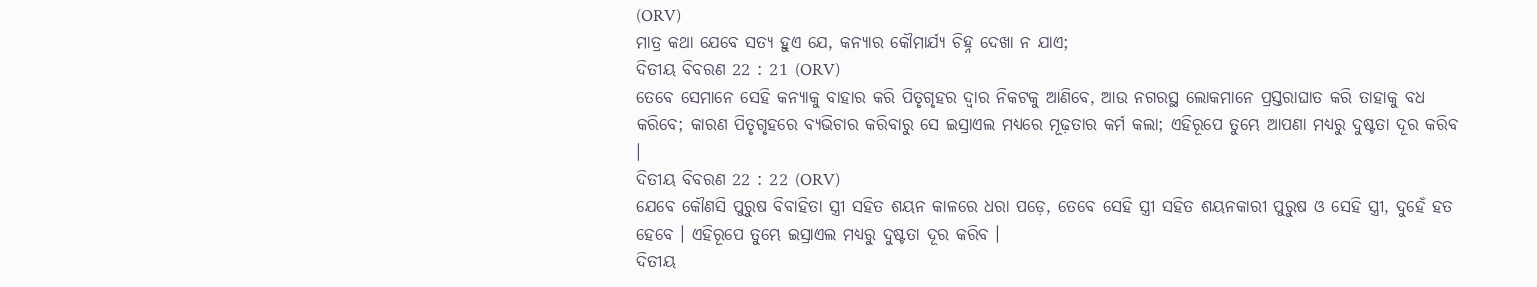(ORV)
ମାତ୍ର କଥା ଯେବେ ସତ୍ୟ ହୁଏ ଯେ, କନ୍ୟାର କୌମାର୍ଯ୍ୟ ଚିହ୍ନ ଦେଖା ନ ଯାଏ;
ଦିତୀୟ ବିବରଣ 22 : 21 (ORV)
ତେବେ ସେମାନେ ସେହି କନ୍ୟାକୁ ବାହାର କରି ପିତୃଗୃହର ଦ୍ଵାର ନିକଟକୁ ଆଣିବେ, ଆଉ ନଗରସ୍ଥ ଲୋକମାନେ ପ୍ରସ୍ତରାଘାତ କରି ତାହାକୁ ବଧ କରିବେ; କାରଣ ପିତୃଗୃହରେ ବ୍ୟଭିଚାର କରିବାରୁ ସେ ଇସ୍ରାଏଲ ମଧ୍ୟରେ ମୂଢ଼ତାର କର୍ମ କଲା; ଏହିରୂପେ ତୁମ୍ଭେ ଆପଣା ମଧ୍ୟରୁ ଦୁଷ୍ଟତା ଦୂର କରିବ ।
ଦିତୀୟ ବିବରଣ 22 : 22 (ORV)
ଯେବେ କୌଣସି ପୁରୁଷ ବିବାହିତା ସ୍ତ୍ରୀ ସହିତ ଶୟନ କାଳରେ ଧରା ପଡ଼େ, ତେବେ ସେହି ସ୍ତ୍ରୀ ସହିତ ଶୟନକାରୀ ପୁରୁଷ ଓ ସେହି ସ୍ତ୍ରୀ, ଦୁହେଁ ହତ ହେବେ । ଏହିରୂପେ ତୁମ୍ଭେ ଇସ୍ରାଏଲ ମଧ୍ୟରୁ ଦୁଷ୍ଟତା ଦୂର କରିବ ।
ଦିତୀୟ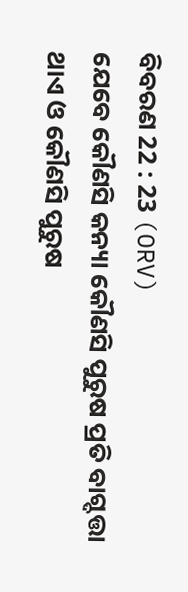ବିବରଣ 22 : 23 (ORV)
ଯେବେ କୌଣସି କନ୍ୟା କୌଣସି ପୁରୁଷ ପ୍ରତି ବାଗ୍ଦତ୍ତା ଥାଏ ଓ କୌଣସି ପୁରୁଷ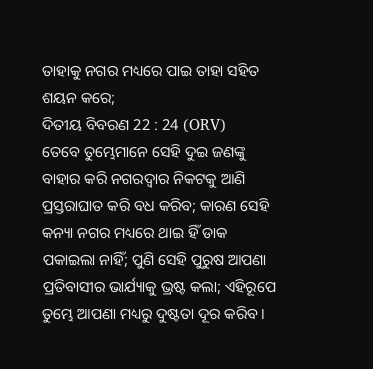ତାହାକୁ ନଗର ମଧ୍ୟରେ ପାଇ ତାହା ସହିତ ଶୟନ କରେ;
ଦିତୀୟ ବିବରଣ 22 : 24 (ORV)
ତେବେ ତୁମ୍ଭେମାନେ ସେହି ଦୁଇ ଜଣଙ୍କୁ ବାହାର କରି ନଗରଦ୍ଵାର ନିକଟକୁ ଆଣି ପ୍ରସ୍ତରାଘାତ କରି ବଧ କରିବ; କାରଣ ସେହି କନ୍ୟା ନଗର ମଧ୍ୟରେ ଥାଇ ହିଁ ଡାକ ପକାଇଲା ନାହିଁ; ପୁଣି ସେହି ପୁରୁଷ ଆପଣା ପ୍ରତିବାସୀର ଭାର୍ଯ୍ୟାକୁ ଭ୍ରଷ୍ଟ କଲା; ଏହିରୂପେ ତୁମ୍ଭେ ଆପଣା ମଧ୍ୟରୁ ଦୁଷ୍ଟତା ଦୂର କରିବ ।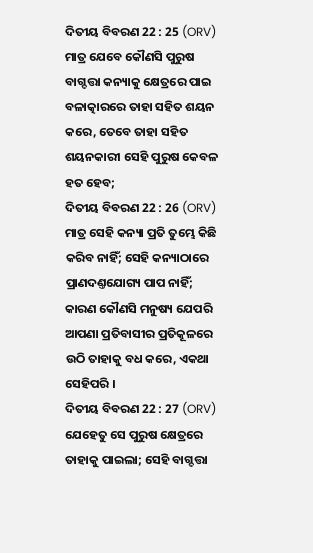ଦିତୀୟ ବିବରଣ 22 : 25 (ORV)
ମାତ୍ର ଯେବେ କୌଣସି ପୁରୁଷ ବାଗ୍ଦତ୍ତା କନ୍ୟାକୁ କ୍ଷେତ୍ରରେ ପାଇ ବଳାତ୍କାରରେ ତାହା ସହିତ ଶୟନ କରେ, ତେବେ ତାହା ସହିତ ଶୟନକାରୀ ସେହି ପୁରୁଷ କେବଳ ହତ ହେବ;
ଦିତୀୟ ବିବରଣ 22 : 26 (ORV)
ମାତ୍ର ସେହି କନ୍ୟା ପ୍ରତି ତୁମ୍ଭେ କିଛି କରିବ ନାହିଁ; ସେହି କନ୍ୟାଠାରେ ପ୍ରାଣଦଣ୍ତଯୋଗ୍ୟ ପାପ ନାହିଁ; କାରଣ କୌଣସି ମନୁଷ୍ୟ ଯେପରି ଆପଣା ପ୍ରତିବାସୀର ପ୍ରତିକୂଳରେ ଉଠି ତାହାକୁ ବଧ କରେ, ଏକଥା ସେହିପରି ।
ଦିତୀୟ ବିବରଣ 22 : 27 (ORV)
ଯେହେତୁ ସେ ପୁରୁଷ କ୍ଷେତ୍ରରେ ତାହାକୁ ପାଇଲା; ସେହି ବାଗ୍ଦତ୍ତା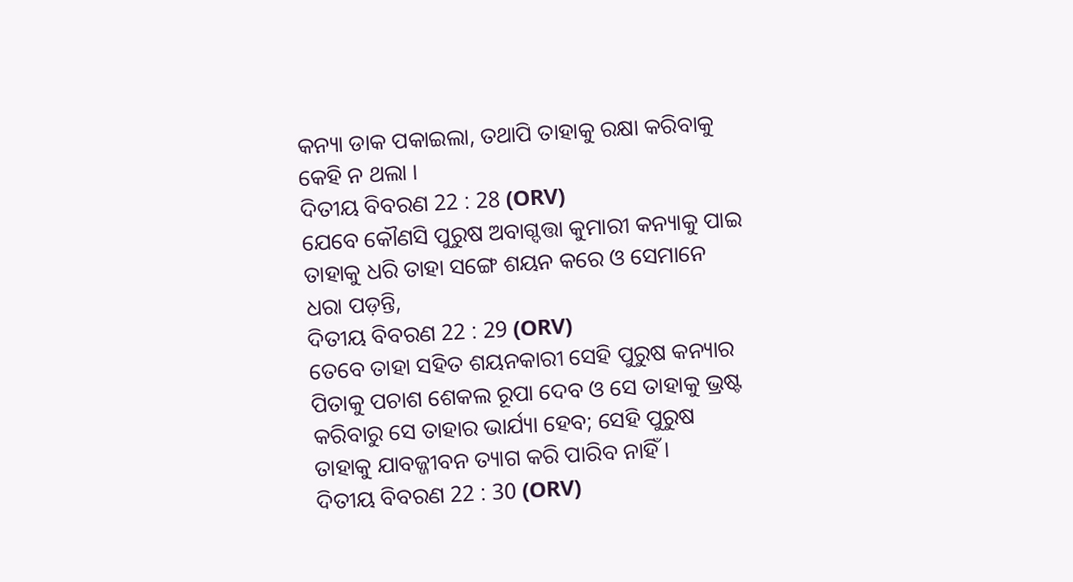କନ୍ୟା ଡାକ ପକାଇଲା, ତଥାପି ତାହାକୁ ରକ୍ଷା କରିବାକୁ କେହି ନ ଥଲା ।
ଦିତୀୟ ବିବରଣ 22 : 28 (ORV)
ଯେବେ କୌଣସି ପୁରୁଷ ଅବାଗ୍ଦତ୍ତା କୁମାରୀ କନ୍ୟାକୁ ପାଇ ତାହାକୁ ଧରି ତାହା ସଙ୍ଗେ ଶୟନ କରେ ଓ ସେମାନେ ଧରା ପଡ଼ନ୍ତି,
ଦିତୀୟ ବିବରଣ 22 : 29 (ORV)
ତେବେ ତାହା ସହିତ ଶୟନକାରୀ ସେହି ପୁରୁଷ କନ୍ୟାର ପିତାକୁ ପଚାଶ ଶେକଲ ରୂପା ଦେବ ଓ ସେ ତାହାକୁ ଭ୍ରଷ୍ଟ କରିବାରୁ ସେ ତାହାର ଭାର୍ଯ୍ୟା ହେବ; ସେହି ପୁରୁଷ ତାହାକୁ ଯାବଜ୍ଜୀବନ ତ୍ୟାଗ କରି ପାରିବ ନାହିଁ ।
ଦିତୀୟ ବିବରଣ 22 : 30 (ORV)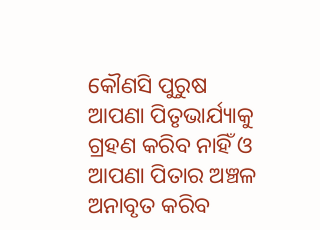କୌଣସି ପୁରୁଷ ଆପଣା ପିତୃଭାର୍ଯ୍ୟାକୁ ଗ୍ରହଣ କରିବ ନାହିଁ ଓ ଆପଣା ପିତାର ଅଞ୍ଚଳ ଅନାବୃତ କରିବ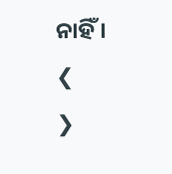ନାହିଁ ।
❮
❯